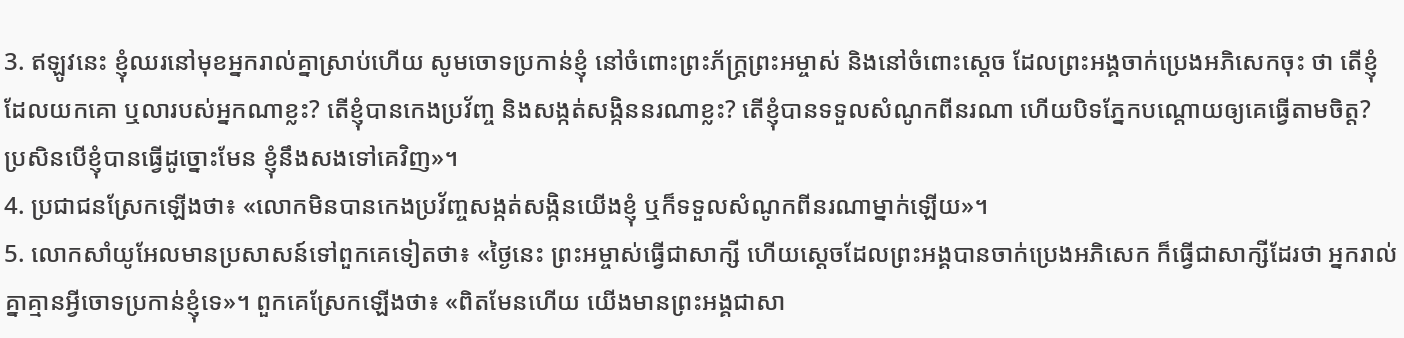3. ឥឡូវនេះ ខ្ញុំឈរនៅមុខអ្នករាល់គ្នាស្រាប់ហើយ សូមចោទប្រកាន់ខ្ញុំ នៅចំពោះព្រះភ័ក្ត្រព្រះអម្ចាស់ និងនៅចំពោះស្ដេច ដែលព្រះអង្គចាក់ប្រេងអភិសេកចុះ ថា តើខ្ញុំដែលយកគោ ឬលារបស់អ្នកណាខ្លះ? តើខ្ញុំបានកេងប្រវ័ញ្ច និងសង្កត់សង្កិននរណាខ្លះ? តើខ្ញុំបានទទួលសំណូកពីនរណា ហើយបិទភ្នែកបណ្ដោយឲ្យគេធ្វើតាមចិត្ត? ប្រសិនបើខ្ញុំបានធ្វើដូច្នោះមែន ខ្ញុំនឹងសងទៅគេវិញ»។
4. ប្រជាជនស្រែកឡើងថា៖ «លោកមិនបានកេងប្រវ័ញ្ចសង្កត់សង្កិនយើងខ្ញុំ ឬក៏ទទួលសំណូកពីនរណាម្នាក់ឡើយ»។
5. លោកសាំយូអែលមានប្រសាសន៍ទៅពួកគេទៀតថា៖ «ថ្ងៃនេះ ព្រះអម្ចាស់ធ្វើជាសាក្សី ហើយស្ដេចដែលព្រះអង្គបានចាក់ប្រេងអភិសេក ក៏ធ្វើជាសាក្សីដែរថា អ្នករាល់គ្នាគ្មានអ្វីចោទប្រកាន់ខ្ញុំទេ»។ ពួកគេស្រែកឡើងថា៖ «ពិតមែនហើយ យើងមានព្រះអង្គជាសា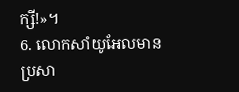ក្សី!»។
6. លោកសាំយូអែលមានប្រសា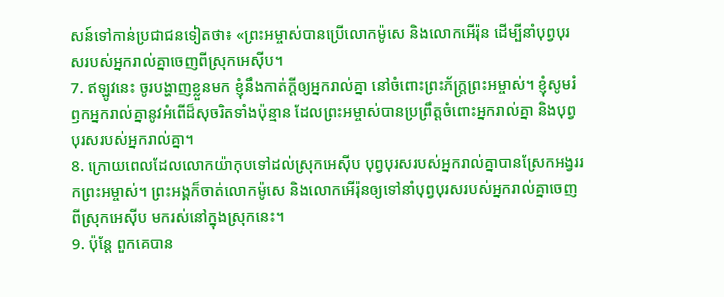សន៍ទៅកាន់ប្រជាជនទៀតថា៖ «ព្រះអម្ចាស់បានប្រើលោកម៉ូសេ និងលោកអើរ៉ុន ដើម្បីនាំបុព្វបុរសរបស់អ្នករាល់គ្នាចេញពីស្រុកអេស៊ីប។
7. ឥឡូវនេះ ចូរបង្ហាញខ្លួនមក ខ្ញុំនឹងកាត់ក្ដីឲ្យអ្នករាល់គ្នា នៅចំពោះព្រះភ័ក្ត្រព្រះអម្ចាស់។ ខ្ញុំសូមរំឭកអ្នករាល់គ្នានូវអំពើដ៏សុចរិតទាំងប៉ុន្មាន ដែលព្រះអម្ចាស់បានប្រព្រឹត្តចំពោះអ្នករាល់គ្នា និងបុព្វបុរសរបស់អ្នករាល់គ្នា។
8. ក្រោយពេលដែលលោកយ៉ាកុបទៅដល់ស្រុកអេស៊ីប បុព្វបុរសរបស់អ្នករាល់គ្នាបានស្រែកអង្វររកព្រះអម្ចាស់។ ព្រះអង្គក៏ចាត់លោកម៉ូសេ និងលោកអើរ៉ុនឲ្យទៅនាំបុព្វបុរសរបស់អ្នករាល់គ្នាចេញពីស្រុកអេស៊ីប មករស់នៅក្នុងស្រុកនេះ។
9. ប៉ុន្តែ ពួកគេបាន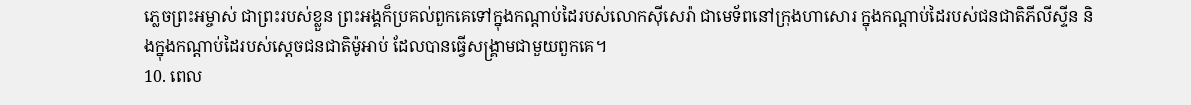ភ្លេចព្រះអម្ចាស់ ជាព្រះរបស់ខ្លួន ព្រះអង្គក៏ប្រគល់ពួកគេទៅក្នុងកណ្ដាប់ដៃរបស់លោកស៊ីសេរ៉ា ជាមេទ័ពនៅក្រុងហាសោរ ក្នុងកណ្ដាប់ដៃរបស់ជនជាតិភីលីស្ទីន និងក្នុងកណ្ដាប់ដៃរបស់ស្ដេចជនជាតិម៉ូអាប់ ដែលបានធ្វើសង្គ្រាមជាមួយពួកគេ។
10. ពេល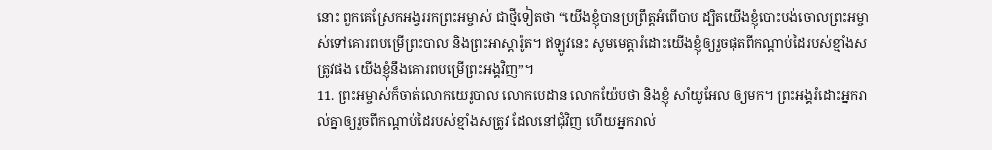នោះ ពួកគេស្រែកអង្វររកព្រះអម្ចាស់ ជាថ្មីទៀតថា “យើងខ្ញុំបានប្រព្រឹត្តអំពើបាប ដ្បិតយើងខ្ញុំបោះបង់ចោលព្រះអម្ចាស់ទៅគោរពបម្រើព្រះបាល និងព្រះអាស្ដារ៉ូត។ ឥឡូវនេះ សូមមេត្តារំដោះយើងខ្ញុំឲ្យរួចផុតពីកណ្ដាប់ដៃរបស់ខ្មាំងសត្រូវផង យើងខ្ញុំនឹងគោរពបម្រើព្រះអង្គវិញ”។
11. ព្រះអម្ចាស់ក៏ចាត់លោកយេរូបាល លោកបេដាន លោកយ៉ែបថា និងខ្ញុំ សាំយូអែល ឲ្យមក។ ព្រះអង្គរំដោះអ្នករាល់គ្នាឲ្យរួចពីកណ្ដាប់ដៃរបស់ខ្មាំងសត្រូវ ដែលនៅជុំវិញ ហើយអ្នករាល់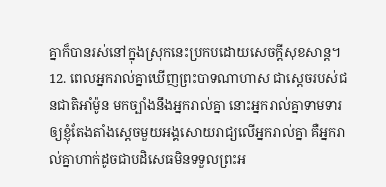គ្នាក៏បានរស់នៅក្នុងស្រុកនេះប្រកបដោយសេចក្ដីសុខសាន្ត។
12. ពេលអ្នករាល់គ្នាឃើញព្រះបាទណាហាស ជាស្ដេចរបស់ជនជាតិអាំម៉ូន មកច្បាំងនឹងអ្នករាល់គ្នា នោះអ្នករាល់គ្នាទាមទារឲ្យខ្ញុំតែងតាំងស្ដេចមួយអង្គសោយរាជ្យលើអ្នករាល់គ្នា គឺអ្នករាល់គ្នាហាក់ដូចជាបដិសេធមិនទទួលព្រះអ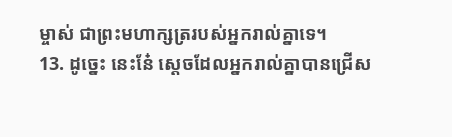ម្ចាស់ ជាព្រះមហាក្សត្ររបស់អ្នករាល់គ្នាទេ។
13. ដូច្នេះ នេះនែ៎ ស្ដេចដែលអ្នករាល់គ្នាបានជ្រើស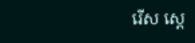រើស ស្ដេ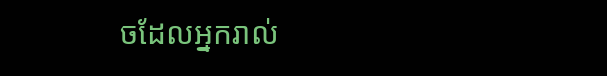ចដែលអ្នករាល់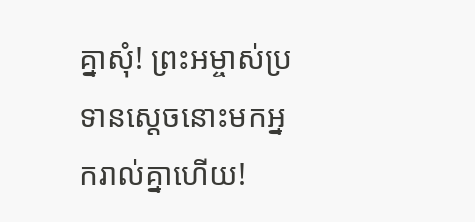គ្នាសុំ! ព្រះអម្ចាស់ប្រទានស្ដេចនោះមកអ្នករាល់គ្នាហើយ!